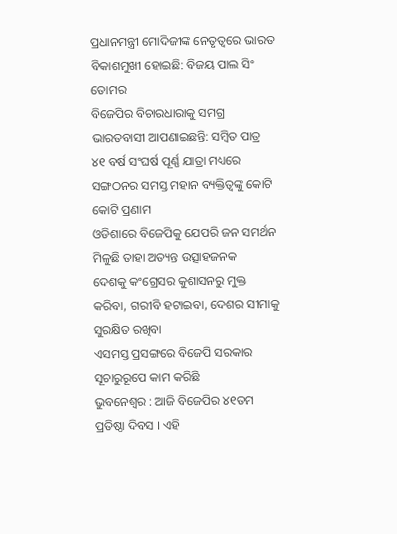ପ୍ରଧାନମନ୍ତ୍ରୀ ମୋଦିଜୀଙ୍କ ନେତୃତ୍ୱରେ ଭାରତ ବିକାଶମୁଖୀ ହୋଇଛି: ବିଜୟ ପାଲ ସିଂ ତୋମର
ବିଜେପିର ବିଚାରଧାରାକୁ ସମଗ୍ର ଭାରତବାସୀ ଆପଣାଇଛନ୍ତି: ସମ୍ବିତ ପାତ୍ର
୪୧ ବର୍ଷ ସଂଘର୍ଷ ପୂର୍ଣ୍ଣ ଯାତ୍ରା ମଧ୍ୟରେ ସଙ୍ଗଠନର ସମସ୍ତ ମହାନ ବ୍ୟକ୍ତିତ୍ୱଙ୍କୁ କୋଟି କୋଟି ପ୍ରଣାମ
ଓଡିଶାରେ ବିଜେପିକୁ ଯେପରି ଜନ ସମର୍ଥନ ମିଳୁଛି ତାହା ଅତ୍ୟନ୍ତ ଉତ୍ସାହଜନକ
ଦେଶକୁ କଂଗ୍ରେସର କୁଶାସନରୁ ମୁକ୍ତ କରିବା, ଗରୀବି ହଟାଇବା, ଦେଶର ସୀମାକୁ ସୁରକ୍ଷିତ ରଖିବା
ଏସମସ୍ତ ପ୍ରସଙ୍ଗରେ ବିଜେପି ସରକାର ସୂଚାରୁରୂପେ କାମ କରିଛି
ଭୁବନେଶ୍ୱର : ଆଜି ବିଜେପିର ୪୧ତମ ପ୍ରତିଷ୍ଠା ଦିବସ । ଏହି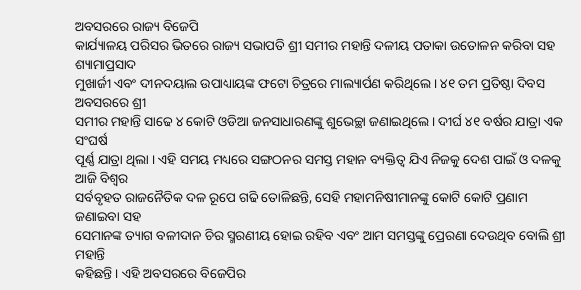ଅବସରରେ ରାଜ୍ୟ ବିଜେପି
କାର୍ଯ୍ୟାଳୟ ପରିସର ଭିତରେ ରାଜ୍ୟ ସଭାପତି ଶ୍ରୀ ସମୀର ମହାନ୍ତି ଦଳୀୟ ପତାକା ଉତୋଳନ କରିବା ସହ ଶ୍ୟାମାପ୍ରସାଦ
ମୁଖାର୍ଜୀ ଏବଂ ଦୀନଦୟାଲ ଉପାଧ୍ୟାୟଙ୍କ ଫଟୋ ଚିତ୍ରରେ ମାଲ୍ୟାର୍ପଣ କରିଥିଲେ । ୪୧ ତମ ପ୍ରତିଷ୍ଠା ଦିବସ ଅବସରରେ ଶ୍ରୀ
ସମୀର ମହାନ୍ତି ସାଢେ ୪ କୋଟି ଓଡିଆ ଜନସାଧାରଣଙ୍କୁ ଶୁଭେଚ୍ଛା ଜଣାଇଥିଲେ । ଦୀର୍ଘ ୪୧ ବର୍ଷର ଯାତ୍ରା ଏକ ସଂଘର୍ଷ
ପୂର୍ଣ୍ଣ ଯାତ୍ରା ଥିଲା । ଏହି ସମୟ ମଧ୍ୟରେ ସଙ୍ଗଠନର ସମସ୍ତ ମହାନ ବ୍ୟକ୍ତିତ୍ୱ ଯିଏ ନିଜକୁ ଦେଶ ପାଇଁ ଓ ଦଳକୁ ଆଜି ବିଶ୍ୱର
ସର୍ବବୃହତ ରାଜନୈତିକ ଦଳ ରୂପେ ଗଢି ତୋଳିଛନ୍ତି, ସେହି ମହାମନିଷୀମାନଙ୍କୁ କୋଟି କୋଟି ପ୍ରଣାମ ଜଣାଇବା ସହ
ସେମାନଙ୍କ ତ୍ୟାଗ ବଳୀଦାନ ଚିର ସ୍ମରଣୀୟ ହୋଇ ରହିବ ଏବଂ ଆମ ସମସ୍ତଙ୍କୁ ପ୍ରେରଣା ଦେଉଥିବ ବୋଲି ଶ୍ରୀ ମହାନ୍ତି
କହିଛନ୍ତି । ଏହି ଅବସରରେ ବିଜେପିର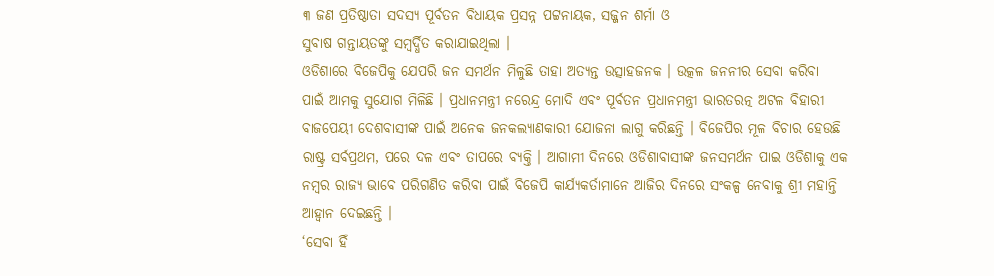୩ ଜଣ ପ୍ରତିଷ୍ଠାତା ସଦସ୍ୟ ପୂର୍ବତନ ବିଧାୟକ ପ୍ରସନ୍ନ ପଟ୍ଟନାୟକ, ସଜ୍ଜନ ଶର୍ମା ଓ
ସୁବାଷ ଗନ୍ତାୟତଙ୍କୁ ସମ୍ବର୍ଦ୍ଧିତ କରାଯାଇଥିଲା ।
ଓଡିଶାରେ ବିଜେପିକୁ ଯେପରି ଜନ ସମର୍ଥନ ମିଳୁଛି ତାହା ଅତ୍ୟନ୍ତ ଉତ୍ସାହଜନକ । ଉତ୍କଳ ଜନନୀର ସେବା କରିବା
ପାଇଁ ଆମକୁ ସୁଯୋଗ ମିଳିଛି । ପ୍ରଧାନମନ୍ତ୍ରୀ ନରେନ୍ଦ୍ର ମୋଦି ଏବଂ ପୂର୍ବତନ ପ୍ରଧାନମନ୍ତ୍ରୀ ଭାରତରତ୍ନ ଅଟଳ ବିହାରୀ
ବାଜପେୟୀ ଦେଶବାସୀଙ୍କ ପାଇଁ ଅନେକ ଜନକଲ୍ୟାଣକାରୀ ଯୋଜନା ଲାଗୁ କରିଛନ୍ତି । ବିଜେପିର ମୂଳ ବିଚାର ହେଉଛି
ରାଷ୍ଟ୍ର ସର୍ବପ୍ରଥମ, ପରେ ଦଳ ଏବଂ ତାପରେ ବ୍ୟକ୍ତି । ଆଗାମୀ ଦିନରେ ଓଡିଶାବାସୀଙ୍କ ଜନସମର୍ଥନ ପାଇ ଓଡିଶାକୁ ଏକ
ନମ୍ବର ରାଜ୍ୟ ଭାବେ ପରିଗଣିତ କରିବା ପାଇଁ ବିଜେପି କାର୍ଯ୍ୟକର୍ତାମାନେ ଆଜିର ଦିନରେ ସଂକଳ୍ପ ନେବାକୁ ଶ୍ରୀ ମହାନ୍ତି
ଆହ୍ୱାନ ଦେଇଛନ୍ତି ।
‘ସେବା ହିଁ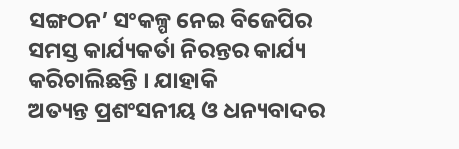ସଙ୍ଗଠନ’ ସଂକଳ୍ପ ନେଇ ବିଜେପିର ସମସ୍ତ କାର୍ଯ୍ୟକର୍ତା ନିରନ୍ତର କାର୍ଯ୍ୟ କରିଚାଲିଛନ୍ତି । ଯାହାକି
ଅତ୍ୟନ୍ତ ପ୍ରଶଂସନୀୟ ଓ ଧନ୍ୟବାଦର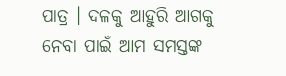ପାତ୍ର । ଦଳକୁ ଆହୁରି ଆଗକୁ ନେବା ପାଇଁ ଆମ ସମସ୍ତଙ୍କ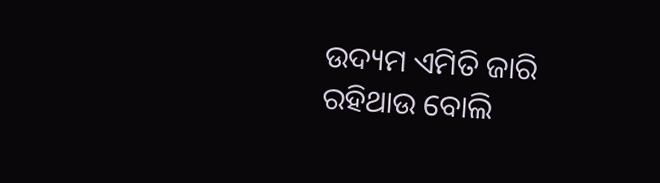ଉଦ୍ୟମ ଏମିତି ଜାରି
ରହିଥାଉ ବୋଲି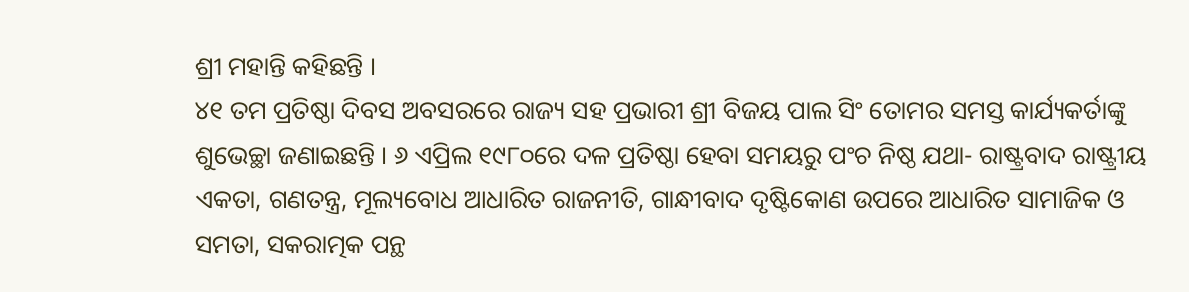ଶ୍ରୀ ମହାନ୍ତି କହିଛନ୍ତି ।
୪୧ ତମ ପ୍ରତିଷ୍ଠା ଦିବସ ଅବସରରେ ରାଜ୍ୟ ସହ ପ୍ରଭାରୀ ଶ୍ରୀ ବିଜୟ ପାଲ ସିଂ ତୋମର ସମସ୍ତ କାର୍ଯ୍ୟକର୍ତାଙ୍କୁ
ଶୁଭେଚ୍ଛା ଜଣାଇଛନ୍ତି । ୬ ଏପ୍ରିଲ ୧୯୮୦ରେ ଦଳ ପ୍ରତିଷ୍ଠା ହେବା ସମୟରୁ ପଂଚ ନିଷ୍ଠ ଯଥା- ରାଷ୍ଟ୍ରବାଦ ରାଷ୍ଟ୍ରୀୟ
ଏକତା, ଗଣତନ୍ତ୍ର, ମୂଲ୍ୟବୋଧ ଆଧାରିତ ରାଜନୀତି, ଗାନ୍ଧୀବାଦ ଦୃଷ୍ଟିକୋଣ ଉପରେ ଆଧାରିତ ସାମାଜିକ ଓ
ସମତା, ସକରାତ୍ମକ ପନ୍ଥ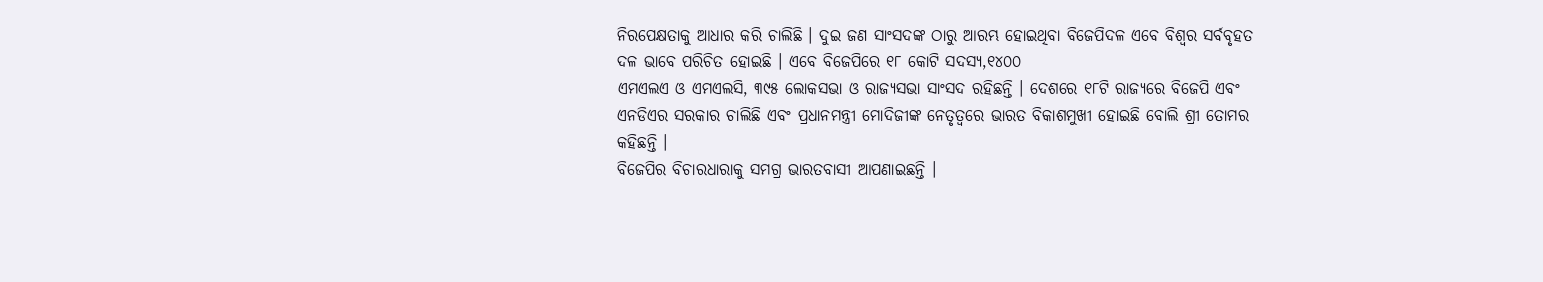ନିରପେକ୍ଷତାକୁ ଆଧାର କରି ଚାଲିଛି । ଦୁଇ ଜଣ ସାଂସଦଙ୍କ ଠାରୁ ଆରମ୍ଭ ହୋଇଥିବା ବିଜେପିଦଳ ଏବେ ବିଶ୍ୱର ସର୍ବବୃହତ ଦଳ ଭାବେ ପରିଚିତ ହୋଇଛି । ଏବେ ବିଜେପିରେ ୧୮ କୋଟି ସଦସ୍ୟ,୧୪୦୦
ଏମଏଲଏ ଓ ଏମଏଲସି, ୩୯୫ ଲୋକସଭା ଓ ରାଜ୍ୟସଭା ସାଂସଦ ରହିଛନ୍ତି । ଦେଶରେ ୧୮ଟି ରାଜ୍ୟରେ ବିଜେପି ଏବଂ
ଏନଡିଏର ସରକାର ଚାଲିଛି ଏବଂ ପ୍ରଧାନମନ୍ତ୍ରୀ ମୋଦିଜୀଙ୍କ ନେତୃତ୍ୱରେ ଭାରତ ବିକାଶମୁଖୀ ହୋଇଛି ବୋଲି ଶ୍ରୀ ତୋମର
କହିଛନ୍ତି ।
ବିଜେପିର ବିଚାରଧାରାକୁ ସମଗ୍ର ଭାରତବାସୀ ଆପଣାଇଛନ୍ତି ।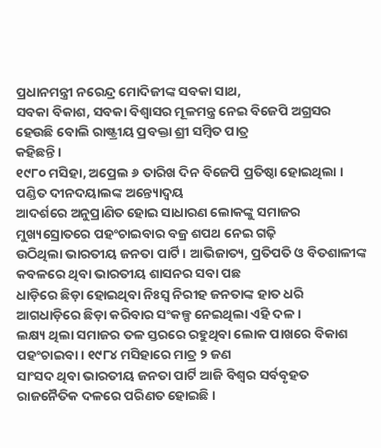ପ୍ରଧାନମନ୍ତ୍ରୀ ନରେନ୍ଦ୍ର ମୋଦିଜୀଙ୍କ ସବକା ସାଥ,
ସବକା ବିକାଶ, ସବକା ବିଶ୍ୱାସର ମୂଳମନ୍ତ୍ର ନେଇ ବିଜେପି ଅଗ୍ରସର ହେଉଛି ବୋଲି ରାଷ୍ଟ୍ରୀୟ ପ୍ରବକ୍ତା ଶ୍ରୀ ସମ୍ବିତ ପାତ୍ର
କହିଛନ୍ତି ।
୧୯୮୦ ମସିହା, ଅପ୍ରେଲ ୬ ତାରିଖ ଦିନ ବିଜେପି ପ୍ରତିଷ୍ଠା ହୋଇଥିଲା । ପଣ୍ଡିତ ଦୀନଦୟାଲଙ୍କ ଅନ୍ତ୍ୟୋଦ୍ୱୟ
ଆଦର୍ଶରେ ଅନୁପ୍ରାଣିତ ହୋଇ ସାଧାରଣ ଲୋକଙ୍କୁ ସମାଜର ମୁଖ୍ୟସ୍ରୋତରେ ପହଂଚାଇବାର ବଜ୍ର ଶପଥ ନେଇ ଗଢ଼ି
ଉଠିଥିଲା ଭାରତୀୟ ଜନତା ପାର୍ଟି । ଆଭିଜାତ୍ୟ, ପ୍ରତିପତି ଓ ବିତଶାଳୀଙ୍କ କବଳରେ ଥିବା ଭାରତୀୟ ଶାସନର ସବା ପଛ
ଧାଡ଼ିରେ ଛିଡ଼ା ହୋଇଥିବା ନିଃସ୍ୱ ନିରୀହ ଜନତାଙ୍କ ହାତ ଧରି ଆଗଧାଡ଼ିରେ ଛିଡ଼ା କରିବାର ସଂକଳ୍ପ ନେଇଥିଲା ଏହି ଦଳ ।
ଲକ୍ଷ୍ୟ ଥିଲା ସମାଜର ତଳ ସ୍ତରରେ ରହୁଥିବା ଲୋକ ପାଖରେ ବିକାଶ ପହଂଚାଇବା । ୧୯୮୪ ମସିହାରେ ମାତ୍ର ୨ ଜଣ
ସାଂସଦ ଥିବା ଭାରତୀୟ ଜନତା ପାର୍ଟି ଆଜି ବିଶ୍ୱର ସର୍ବବୃହତ ରାଜନୈତିକ ଦଳରେ ପରିଣତ ହୋଇଛି ।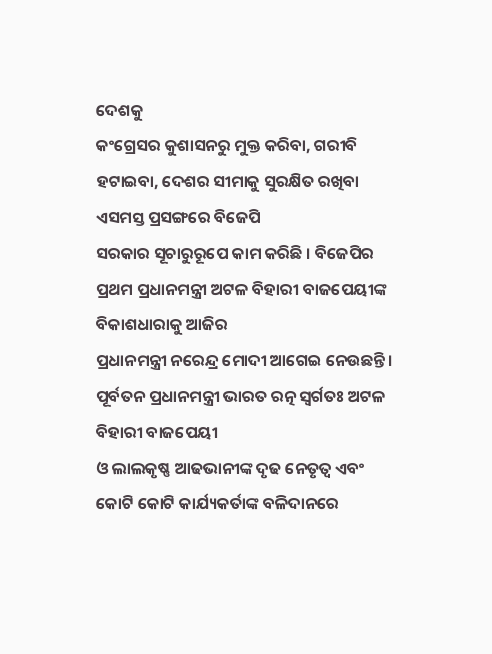ଦେଶକୁ
କଂଗ୍ରେସର କୁଶାସନରୁ ମୁକ୍ତ କରିବା, ଗରୀବି ହଟାଇବା, ଦେଶର ସୀମାକୁ ସୁରକ୍ଷିତ ରଖିବା ଏସମସ୍ତ ପ୍ରସଙ୍ଗରେ ବିଜେପି
ସରକାର ସୂଚାରୁରୂପେ କାମ କରିଛି । ବିଜେପିର ପ୍ରଥମ ପ୍ରଧାନମନ୍ତ୍ରୀ ଅଟଳ ବିହାରୀ ବାଜପେୟୀଙ୍କ ବିକାଶଧାରାକୁ ଆଜିର
ପ୍ରଧାନମନ୍ତ୍ରୀ ନରେନ୍ଦ୍ର ମୋଦୀ ଆଗେଇ ନେଉଛନ୍ତି । ପୂର୍ବତନ ପ୍ରଧାନମନ୍ତ୍ରୀ ଭାରତ ରତ୍ନ ସ୍ୱର୍ଗତଃ ଅଟଳ ବିହାରୀ ବାଜପେୟୀ
ଓ ଲାଲକୃଷ୍ଣ ଆଢଭାନୀଙ୍କ ଦୃଢ ନେତୃତ୍ୱ ଏବଂ କୋଟି କୋଟି କାର୍ଯ୍ୟକର୍ତାଙ୍କ ବଳିଦାନରେ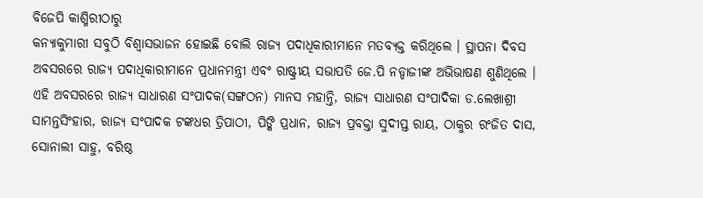ବିଜେପି କାଶ୍ମିରୀଠାରୁ
କନ୍ୟାକୁମାରୀ ସବୁଠି ବିଶ୍ୱାସଭାଜନ ହୋଇଛି ବୋଲି ରାଜ୍ୟ ପଦାଧିକାରୀମାନେ ମତବ୍ୟକ୍ତ କରିଥିଲେ । ସ୍ଥାପନା ଦିବସ
ଅବସରରେ ରାଜ୍ୟ ପଦାଧିକାରୀମାନେ ପ୍ରଧାନମନ୍ତ୍ରୀ ଏବଂ ରାଷ୍ଟ୍ରୀୟ ସଭାପତି ଜେ.ପି ନଡ୍ଡାଜୀଙ୍କ ଅଭିଭାଷଣ ଶୁଣିଥିଲେ ।
ଏହି ଅବସରରେ ରାଜ୍ୟ ସାଧାରଣ ସଂପାଦକ(ସଙ୍ଗଠନ) ମାନସ ମହାନ୍ତି, ରାଜ୍ୟ ସାଧାରଣ ସଂପାଦିକା ଡ.ଲେଖାଶ୍ରୀ
ସାମନ୍ତସିଂହାର, ରାଜ୍ୟ ସଂପାଦକ ଟଙ୍କଧର ତ୍ରିପାଠୀ, ପିଙ୍କି ପ୍ରଧାନ, ରାଜ୍ୟ ପ୍ରବକ୍ତା ସୁଦୀପ୍ତ ରାୟ, ଠାକୁର ରଂଜିତ ଦାସ,
ସୋନାଲୀ ସାହୁ, ବରିଷ୍ଠ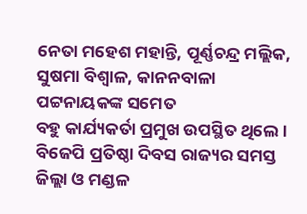ନେତା ମହେଶ ମହାନ୍ତି, ପୂର୍ଣ୍ଣଚନ୍ଦ୍ର ମଲ୍ଲିକ, ସୁଷମା ବିଶ୍ୱାଳ, କାନନବାଳା ପଟ୍ଟନାୟକଙ୍କ ସମେତ
ବହୁ କାର୍ଯ୍ୟକର୍ତା ପ୍ରମୁଖ ଉପସ୍ଥିତ ଥିଲେ । ବିଜେପି ପ୍ରତିଷ୍ଠା ଦିବସ ରାଜ୍ୟର ସମସ୍ତ ଜିଲ୍ଲା ଓ ମଣ୍ଡଳ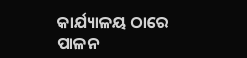କାର୍ଯ୍ୟାଳୟ ଠାରେ ପାଳନ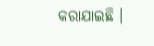କରାଯାଇଛି ।